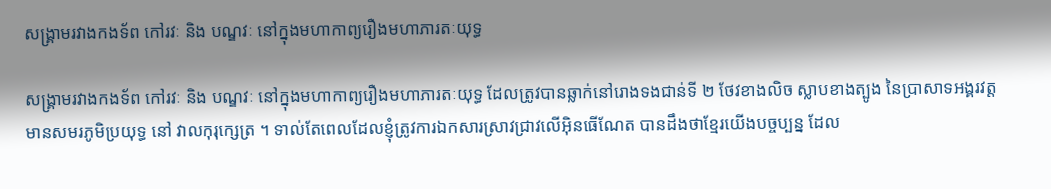សង្គ្រាមរវាងកងទ័ព កៅរវៈ និង បណ្ឌវៈ នៅក្នុងមហាកាព្យរឿងមហាភារតៈយុទ្ធ

សង្គ្រាមរវាងកងទ័ព កៅរវៈ និង បណ្ឌវៈ នៅក្នុងមហាកាព្យរឿងមហាភារតៈយុទ្ធ ដែលត្រូវបានឆ្លាក់នៅរោងទងជាន់ទី ២ ថែវខាងលិច ស្លាបខាងត្បូង នៃប្រាសាទអង្គរវត្ត មានសមរភូមិប្រយុទ្ធ នៅ វាលកុរុក្សេត្រ ។ ទាល់តែពេលដែលខ្ញុំត្រូវការឯកសារស្រាវជ្រាវលើអ៊ិនធើណែត បានដឹងថាខ្មែរយើងបច្ចប្បន្ន ដែល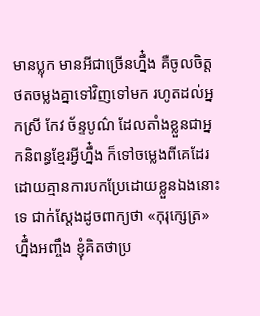មានប្លុក មានអីជាច្រើនហ្នឹ៎ង គឺចូលចិត្តថតចម្លងគ្នាទៅវិញទៅមក រហូតដល់អ្នកស្រី កែវ ច័ន្ទបូណ៌ ដែលតាំងខ្លួនជាអ្នកនិពន្ធខ្មែរអ្វីហ្នឹ៎ង ក៏ទៅចម្លេងពីគេដែរ
ដោយគ្មានការបកប្រែដោយខ្លួនឯងនោះទេ ជាក់ស្តែងដូចពាក្យថា «កុរុក្សេត្រ» ហ្នឹ៎ងអញ្ចឹង ខ្ញុំគិតថាប្រ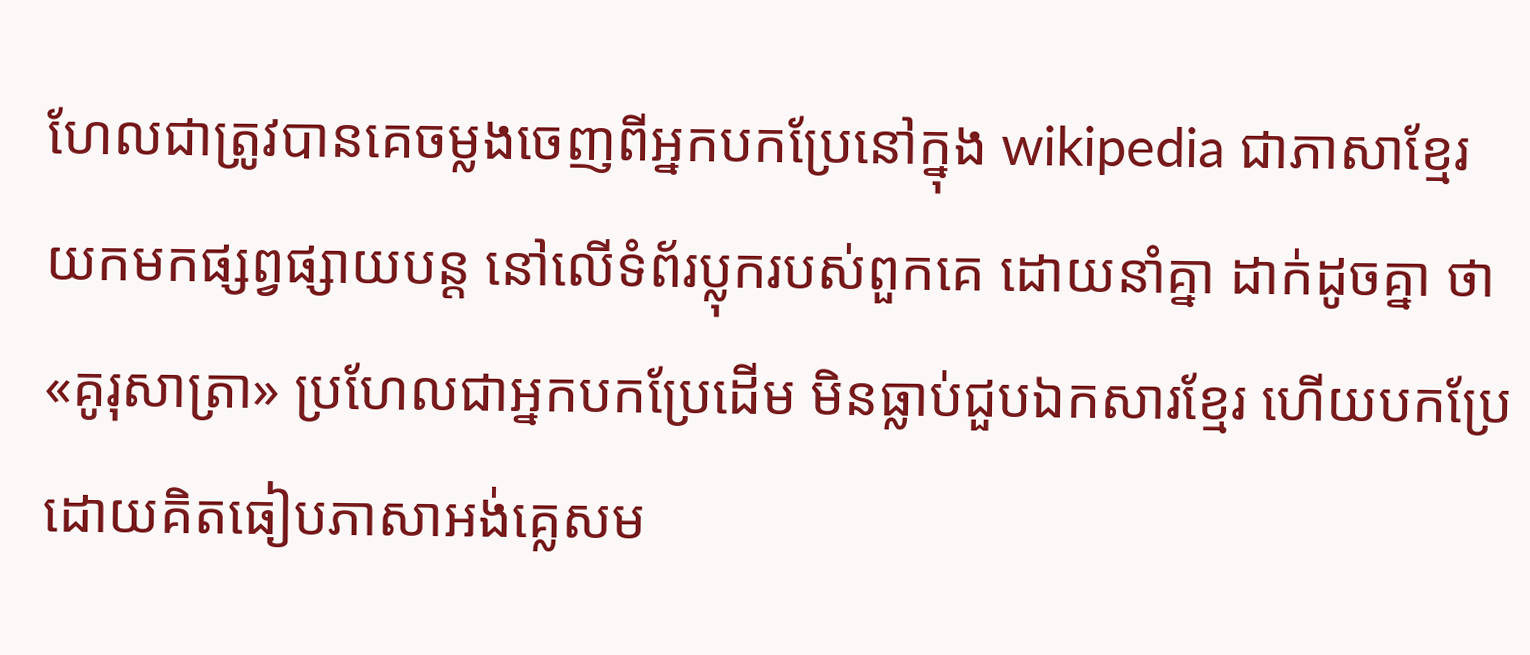ហែលជាត្រូវបានគេចម្លងចេញពីអ្នកបកប្រែនៅក្នុង wikipedia ជាភាសាខ្មែរ យកមកផ្សព្វផ្សាយបន្ត នៅលើទំព័រប្លុករបស់ពួកគេ ដោយនាំគ្នា ដាក់ដូចគ្នា ថា «គូរុសាត្រា» ប្រហែលជាអ្នកបកប្រែដើម មិនធ្លាប់ជួបឯកសារខ្មែរ ហើយបកប្រែដោយគិតធៀបភាសាអង់គ្លេសម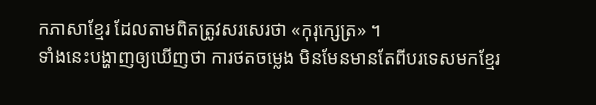កភាសាខ្មែរ ដែលតាមពិតត្រូវសរសេរថា «កុរុក្សេត្រ» ។
ទាំងនេះបង្ហាញឲ្យឃើញថា ការថតចម្លេង មិនមែនមានតែពីបរទេសមកខ្មែរ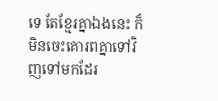ទេ តែខ្មែរគ្នាឯងនេះ ក៏មិនចេះគោរពគ្នាទៅវិញទៅមកដែរ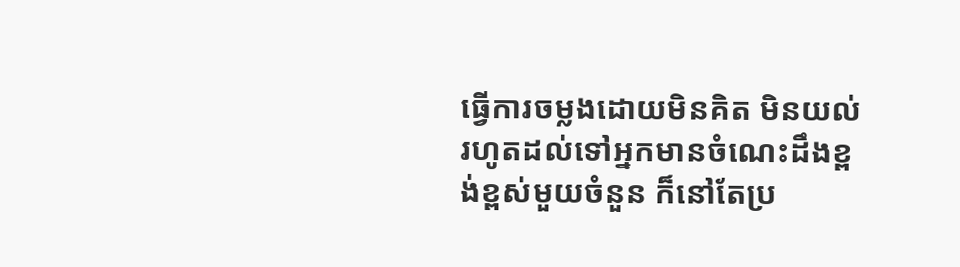ធ្វើការចម្លងដោយមិនគិត មិនយល់ រហូតដល់ទៅអ្នកមានចំណេះដឹងខ្ពង់ខ្ពស់មួយចំនួន ក៏នៅតែប្រ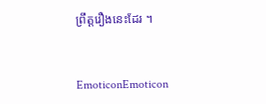ព្រឹត្តរឿងនេះដែរ ។


EmoticonEmoticon